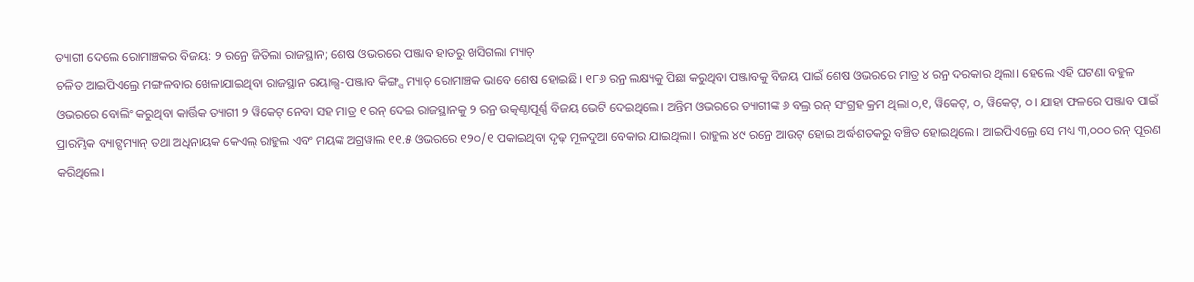ତ୍ୟାଗୀ ଦେଲେ ରୋମାଞ୍ଚକର ବିଜୟ: ୨ ରନ୍ରେ ଜିତିଲା ରାଜସ୍ଥାନ; ଶେଷ ଓଭରରେ ପଞ୍ଜାବ ହାତରୁ ଖସିଗଲା ମ୍ୟାଚ୍
ଚଳିତ ଆଇପିଏଲ୍ରେ ମଙ୍ଗଳବାର ଖେଳାଯାଇଥିବା ରାଜସ୍ଥାନ ରୟାଲ୍ସ-ପଞ୍ଜାବ କିଙ୍ଗ୍ସ ମ୍ୟାଚ୍ ରୋମାଞ୍ଚକ ଭାବେ ଶେଷ ହୋଇଛି। ୧୮୬ ରନ୍ର ଲକ୍ଷ୍ୟକୁ ପିଛା କରୁଥିବା ପଞ୍ଜାବକୁ ବିଜୟ ପାଇଁ ଶେଷ ଓଭରରେ ମାତ୍ର ୪ ରନ୍ର ଦରକାର ଥିଲା। ହେଲେ ଏହି ଘଟଣା ବହୁଳ ଓଭରରେ ବୋଲିଂ କରୁଥିବା କାର୍ତ୍ତିକ ତ୍ୟାଗୀ ୨ ୱିକେଟ୍ ନେବା ସହ ମାତ୍ର ୧ ରନ୍ ଦେଇ ରାଜସ୍ଥାନକୁ ୨ ରନ୍ର ଉତ୍କଣ୍ଠାପୂର୍ଣ୍ଣ ବିଜୟ ଭେଟି ଦେଇଥିଲେ। ଅନ୍ତିମ ଓଭରରେ ତ୍ୟାଗୀଙ୍କ ୬ ବଲ୍ର ରନ୍ ସଂଗ୍ରହ କ୍ରମ ଥିଲା ୦,୧, ୱିକେଟ୍, ୦, ୱିକେଟ୍, ୦। ଯାହା ଫଳରେ ପଞ୍ଜାବ ପାଇଁ ପ୍ରାରମ୍ଭିକ ବ୍ୟାଟ୍ସମ୍ୟାନ୍ ତଥା ଅଧିନାୟକ କେଏଲ୍ ରାହୁଲ ଏବଂ ମୟଙ୍କ ଅଗ୍ରୱାଲ ୧୧.୫ ଓଭରରେ ୧୨୦/୧ ପକାଇଥିବା ଦୃଢ଼ ମୂଳଦୁଆ ବେକାର ଯାଇଥିଲା। ରାହୁଲ ୪୯ ରନ୍ରେ ଆଉଟ୍ ହୋଇ ଅର୍ଦ୍ଧଶତକରୁ ବଞ୍ଚିତ ହୋଇଥିଲେ। ଆଇପିଏଲ୍ରେ ସେ ମଧ୍ୟ ୩,୦୦୦ ରନ୍ ପୂରଣ କରିଥିଲେ।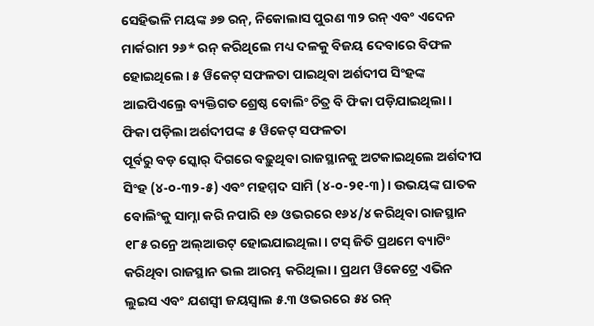ସେହିଭଳି ମୟଙ୍କ ୬୭ ରନ୍, ନିକୋଲାସ ପୁରଣ ୩୨ ରନ୍ ଏବଂ ଏଦେନ ମାର୍କରାମ ୨୬* ରନ୍ କରିଥିଲେ ମଧ୍ୟ ଦଳକୁ ବିଜୟ ଦେବାରେ ବିଫଳ ହୋଇଥିଲେ। ୫ ୱିକେଟ୍ ସଫଳତା ପାଇଥିବା ଅର୍ଶଦୀପ ସିଂହଙ୍କ ଆଇପିଏଲ୍ରେ ବ୍ୟକ୍ତିଗତ ଶ୍ରେଷ୍ଠ ବୋଲିଂ ଚିତ୍ର ବି ଫିକା ପଡ଼ିଯାଇଥିଲା।
ଫିକା ପଡ଼ିଲା ଅର୍ଶଦୀପଙ୍କ ୫ ୱିକେଟ୍ ସଫଳତା
ପୂର୍ବରୁ ବଡ଼ ସ୍କୋର୍ ଦିଗରେ ବଢ଼ୁଥିବା ରାଜସ୍ଥାନକୁ ଅଟକାଇଥିଲେ ଅର୍ଶଦୀପ ସିଂହ (୪-୦-୩୨-୫) ଏବଂ ମହମ୍ମଦ ସାମି (୪-୦-୨୧-୩)। ଉଭୟଙ୍କ ଘାତକ ବୋଲିଂକୁ ସାମ୍ନା କରି ନପାରି ୧୬ ଓଭରରେ ୧୬୪/୪ କରିଥିବା ରାଜସ୍ଥାନ ୧୮୫ ରନ୍ରେ ଅଲ୍ଆଉଟ୍ ହୋଇଯାଇଥିଲା। ଟସ୍ ଜିତି ପ୍ରଥମେ ବ୍ୟାଟିଂ କରିଥିବା ରାଜସ୍ଥାନ ଭଲ ଆରମ୍ଭ କରିଥିଲା। ପ୍ରଥମ ୱିକେଟ୍ରେ ଏଭିନ ଲୁଇସ ଏବଂ ଯଶସ୍ବୀ ଜୟସ୍ବାଲ ୫.୩ ଓଭରରେ ୫୪ ରନ୍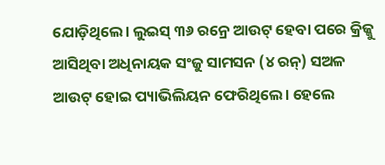ଯୋଡ଼ିଥିଲେ। ଲୁଇସ୍ ୩୬ ରନ୍ରେ ଆଉଟ୍ ହେବା ପରେ କ୍ରିଜ୍କୁ ଆସିଥିବା ଅଧିନାୟକ ସଂଜୁ ସାମସନ (୪ ରନ୍) ସଅଳ ଆଉଟ୍ ହୋଇ ପ୍ୟାଭିଲିୟନ ଫେରିଥିଲେ। ହେଲେ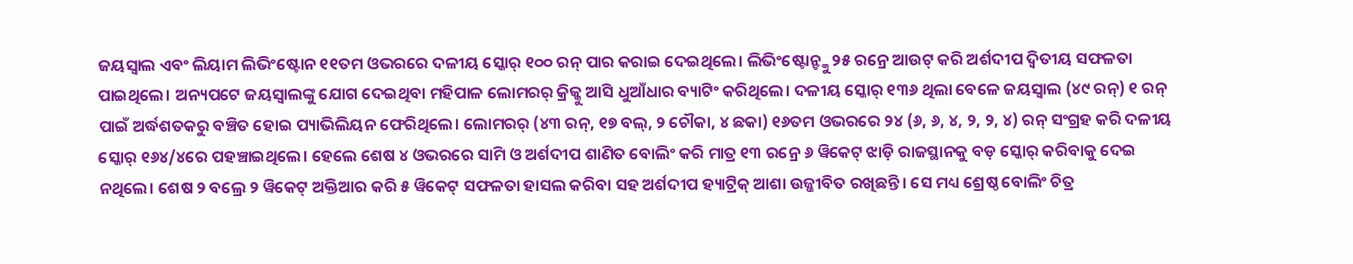ଜୟସ୍ବାଲ ଏବଂ ଲିୟାମ ଲିଭିଂଷ୍ଟୋନ ୧୧ତମ ଓଭରରେ ଦଳୀୟ ସ୍କୋର୍ ୧୦୦ ରନ୍ ପାର କରାଇ ଦେଇଥିଲେ। ଲିଭିଂଷ୍ଟୋନ୍ଙ୍କୁ ୨୫ ରନ୍ରେ ଆଉଟ୍ କରି ଅର୍ଶଦୀପ ଦ୍ବିତୀୟ ସଫଳତା ପାଇଥିଲେ। ଅନ୍ୟପଟେ ଜୟସ୍ବାଲଙ୍କୁ ଯୋଗ ଦେଇଥିବା ମହିପାଳ ଲୋମରର୍ କ୍ରିଜ୍କୁ ଆସି ଧୁଆଁଧାର ବ୍ୟାଟିଂ କରିଥିଲେ। ଦଳୀୟ ସ୍କୋର୍ ୧୩୬ ଥିଲା ବେଳେ ଜୟସ୍ବାଲ (୪୯ ରନ୍) ୧ ରନ୍ ପାଇଁ ଅର୍ଦ୍ଧଶତକରୁ ବଞ୍ଚିତ ହୋଇ ପ୍ୟାଭିଲିୟନ ଫେରିଥିଲେ। ଲୋମରର୍ (୪୩ ରନ୍, ୧୭ ବଲ୍, ୨ ଚୌକା, ୪ ଛକା) ୧୬ତମ ଓଭରରେ ୨୪ (୬, ୬, ୪, ୨, ୨, ୪) ରନ୍ ସଂଗ୍ରହ କରି ଦଳୀୟ ସ୍କୋର୍ ୧୬୪/୪ରେ ପହଞ୍ଚାଇଥିଲେ। ହେଲେ ଶେଷ ୪ ଓଭରରେ ସାମି ଓ ଅର୍ଶଦୀପ ଶାଣିତ ବୋଲିଂ କରି ମାତ୍ର ୧୩ ରନ୍ରେ ୬ ୱିକେଟ୍ ଝାଡ଼ି ରାଜସ୍ଥାନକୁ ବଡ଼ ସ୍କୋର୍ କରିବାକୁ ଦେଇ ନଥିଲେ। ଶେଷ ୨ ବଲ୍ରେ ୨ ୱିକେଟ୍ ଅକ୍ତିଆର କରି ୫ ୱିକେଟ୍ ସଫଳତା ହାସଲ କରିବା ସହ ଅର୍ଶଦୀପ ହ୍ୟାଟ୍ରିକ୍ ଆଶା ଉଜ୍ଜୀବିତ ରଖିଛନ୍ତି। ସେ ମଧ୍ୟ ଶ୍ରେଷ୍ଠ ବୋଲିଂ ଚିତ୍ର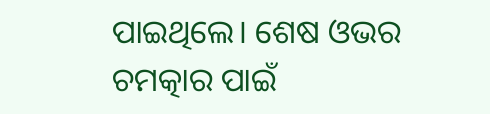ପାଇଥିଲେ। ଶେଷ ଓଭର ଚମତ୍କାର ପାଇଁ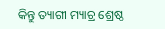କିନ୍ତୁ ତ୍ୟାଗୀ ମ୍ୟାଚ୍ର ଶ୍ରେଷ୍ଠ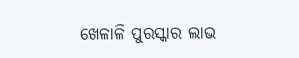ଖେଳାଳି ପୁରସ୍କାର ଲାଭ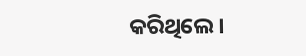କରିଥିଲେ।